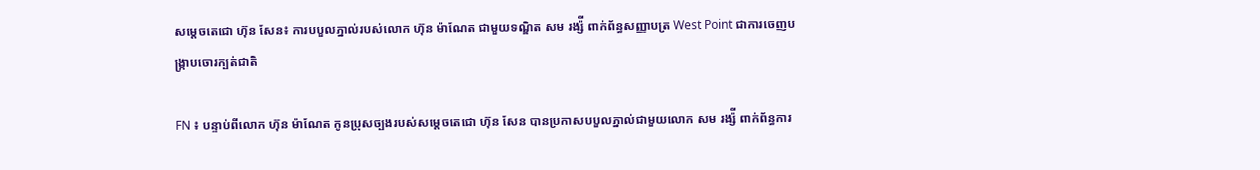សម្តេចតេជោ ហ៊ុន សែន៖ ការបបួលភ្នាល់របស់លោក ហ៊ុន ម៉ាណែត ជាមួយទណ្ឌិត សម រង្ស៉ី ពាក់ព័ន្ធសញ្ញាបត្រ West Point ជាការចេញបង្ក្រាបចោរក្បត់ជាតិ

FN ៖ បន្ទាប់ពីលោក ហ៊ុន ម៉ាណែត កូនប្រុសច្បងរបស់សម្តេចតេជោ ហ៊ុន សែន បានប្រកាសបបួលភ្នាល់ជាមួយលោក សម រង្ស៉ី ពាក់ព័ន្ធការ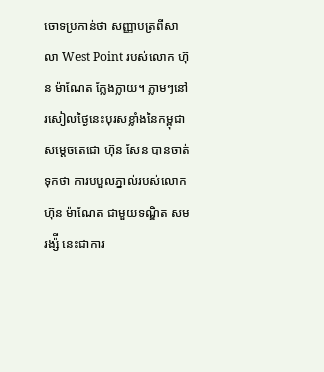ចោទប្រកាន់ថា សញ្ញាបត្រពីសាលា West Point របស់លោក ហ៊ុន ម៉ាណែត ក្លែងក្លាយ។ ភ្លាមៗនៅរសៀលថ្ងៃនេះបុរសខ្លាំងនៃកម្ពុជា សម្តេចតេជោ ហ៊ុន សែន បានចាត់ទុកថា ការបបួលភ្នាល់របស់លោក ហ៊ុន ម៉ាណែត ជាមួយទណ្ឌិត សម រង្ស៉ី នេះជាការ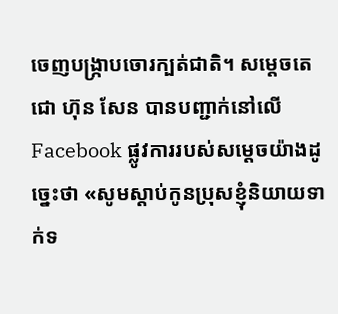ចេញបង្រ្កាបចោរក្បត់ជាតិ។ សម្តេចតេជោ ហ៊ុន សែន បានបញ្ជាក់នៅលើ Facebook ផ្លូវការរបស់សម្តេចយ៉ាងដូច្នេះថា «សូមស្តាប់កូនប្រុសខ្ញុំនិយាយទាក់ទ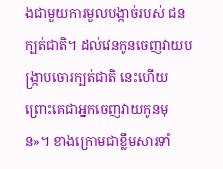ងជាមួយការមួលបង្កាច់របស់ ជនក្បត់ជាតិ។ ដល់វេនកូនចេញវាយបង្រ្កាបចោរក្បត់ជាតិ នេះហើយព្រោះគេជាអ្នកចេញវាយកូនមុន»។ ខាងក្រោមជាខ្លឹមសារទាំ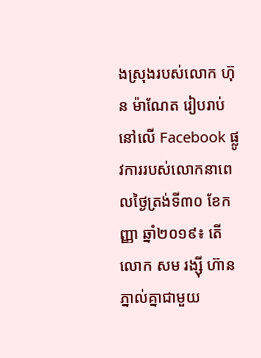ងស្រុងរបស់លោក ហ៊ុន ម៉ាណែត រៀបរាប់នៅលើ Facebook ផ្លូវការរបស់លោកនាពេលថ្ងៃត្រង់ទី៣០ ខែកញ្ញា ឆ្នាំ២០១៩៖ តើលោក សម រង្ស៊ី ហ៊ានភ្នាល់គ្នាជាមួយ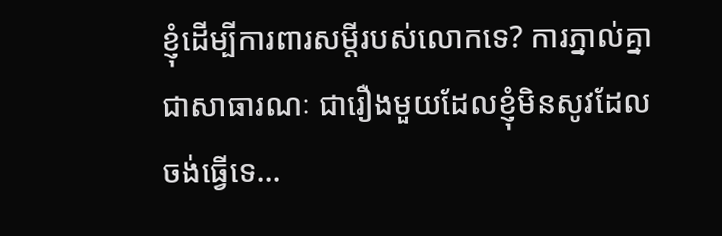ខ្ញុំដើម្បីការពារសម្តីរបស់លោកទេ? ការភ្នាល់គ្នាជាសាធារណៈ ជារឿងមួយដែលខ្ញុំមិនសូវដែលចង់ធ្វើទេ…